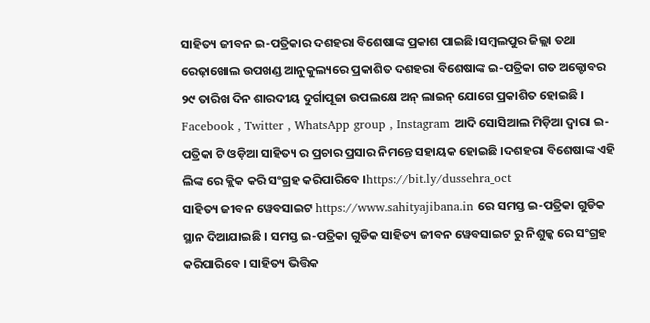ସାହିତ୍ୟ ଜୀବନ ଇ-ପତ୍ରିକାର ଦଶହରା ବିଶେଷାଙ୍କ ପ୍ରକାଶ ପାଇଛି।ସମ୍ବଲପୁର ଜିଲ୍ଲା ତଥା ରେଢ଼ାଖୋଲ ଉପଖଣ୍ଡ ଆନୁକୁଲ୍ୟରେ ପ୍ରକାଶିତ ଦଶହରା ବିଶେଷାଙ୍କ ଇ-ପତ୍ରିକା ଗତ ଅକ୍ଟୋବର ୨୯ ତାରିଖ ଦିନ ଶାରଦୀୟ ଦୁର୍ଗାପୂଜା ଉପଲକ୍ଷେ ଅନ୍ ଲାଇନ୍ ଯୋଗେ ପ୍ରକାଶିତ ହୋଇଛି । Facebook , Twitter , WhatsApp group , Instagram ଆଦି ସୋସିଆଲ ମିଡ଼ିଆ ଦ୍ଵାରା ଇ-ପତ୍ରିକା ଟି ଓଡ଼ିଆ ସାହିତ୍ୟ ର ପ୍ରଚାର ପ୍ରସାର ନିମନ୍ତେ ସହାୟକ ହୋଇଛି ।ଦଶହରା ବିଶେଷାଙ୍କ ଏହି ଲିଙ୍କ ରେ କ୍ଲିକ କରି ସଂଗ୍ରହ କରିପାରିବେ ।https://bit.ly/dussehra_oct
ସାହିତ୍ୟ ଜୀବନ ୱେବସାଇଟ https://www.sahityajibana.in ରେ ସମସ୍ତ ଇ-ପତ୍ରିକା ଗୁଡିକ ସ୍ଥାନ ଦିଆଯାଇଛି । ସମସ୍ତ ଇ-ପତ୍ରିକା ଗୁଡିକ ସାହିତ୍ୟ ଜୀବନ ୱେବସାଇଟ ରୁ ନିଶୁଳ୍କ ରେ ସଂଗ୍ରହ କରିପାରିବେ । ସାହିତ୍ୟ ଭିତ୍ତିକ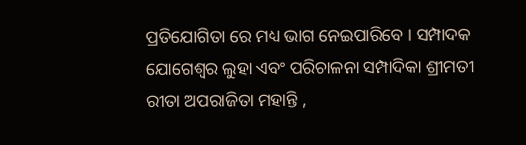ପ୍ରତିଯୋଗିତା ରେ ମଧ୍ୟ ଭାଗ ନେଇପାରିବେ । ସମ୍ପାଦକ ଯୋଗେଶ୍ୱର ଲୁହା ଏବଂ ପରିଚାଳନା ସମ୍ପାଦିକା ଶ୍ରୀମତୀ ରୀତା ଅପରାଜିତା ମହାନ୍ତି ,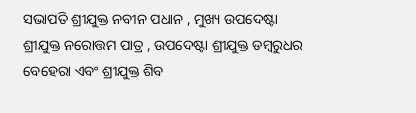ସଭାପତି ଶ୍ରୀଯୁକ୍ତ ନବୀନ ପଧାନ , ମୁଖ୍ୟ ଉପଦେଷ୍ଟା ଶ୍ରୀଯୁକ୍ତ ନରୋତ୍ତମ ପାତ୍ର , ଉପଦେଷ୍ଟା ଶ୍ରୀଯୁକ୍ତ ଡମ୍ବରୁଧର ବେହେରା ଏବଂ ଶ୍ରୀଯୁକ୍ତ ଶିବ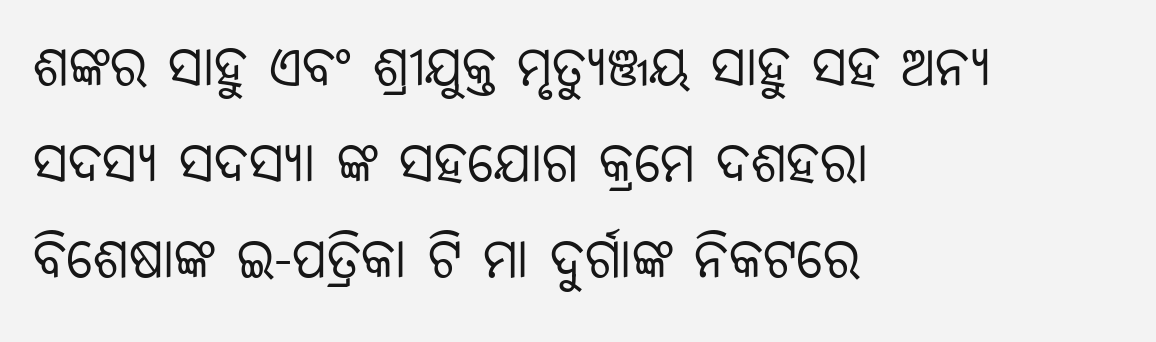ଶଙ୍କର ସାହୁ ଏବଂ ଶ୍ରୀଯୁକ୍ତ ମୃତ୍ୟୁଞ୍ଜୟ ସାହୁ ସହ ଅନ୍ୟ ସଦସ୍ୟ ସଦସ୍ୟା ଙ୍କ ସହଯୋଗ କ୍ରମେ ଦଶହରା ବିଶେଷାଙ୍କ ଇ-ପତ୍ରିକା ଟି ମା ଦୁର୍ଗାଙ୍କ ନିକଟରେ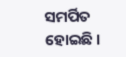ସମର୍ପିତ ହୋଇଛି ।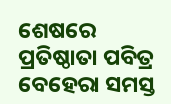ଶେଷରେ ପ୍ରତିଷ୍ଠାତା ପବିତ୍ର ବେହେରା ସମସ୍ତ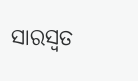ସାରସ୍ଵତ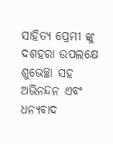ସାହିତ୍ୟ ପ୍ରେମୀ ଙ୍କୁ ଦଶହରା ଉପଲକ୍ଷେ ଶୁଭେଚ୍ଛା ସହ ଅଭିନନ୍ଦନ ଏବଂ ଧନ୍ୟବାଦ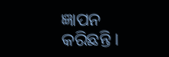ଜ୍ଞାପନ କରିଛନ୍ତି ।